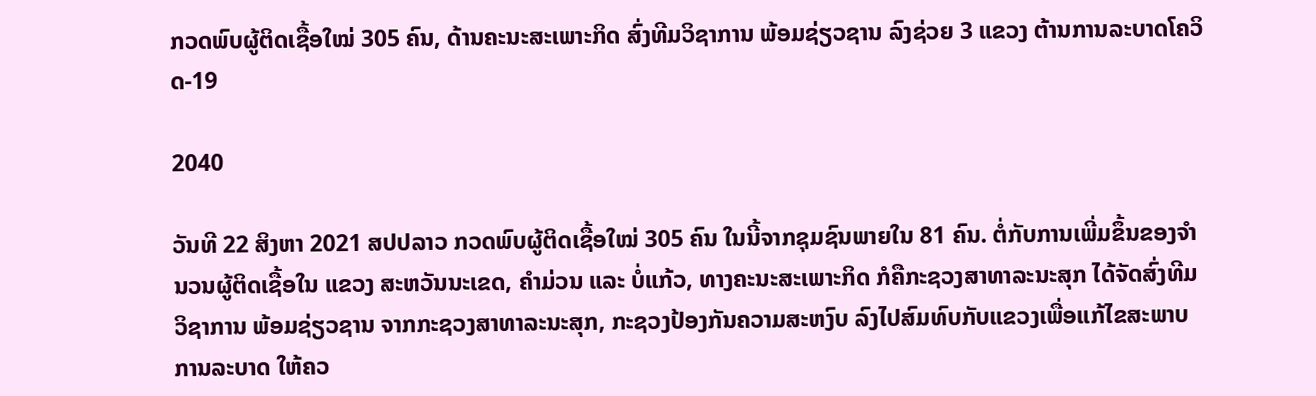ກວດພົບຜູ້ຕິດເຊື້ອໃໝ່ 305 ຄົນ, ດ້ານຄະນະສະເພາະກິດ ສົ່ງທີມວິຊາການ ພ້ອມຊ່ຽວຊານ ລົງຊ່ວຍ 3 ແຂວງ ຕ້ານການລະບາດໂຄວິດ-19

2040

ວັນທີ 22 ສິງຫາ 2021 ສປປລາວ ກວດພົບຜູ້ຕິດເຊື້ອໃໝ່ 305 ຄົນ ໃນນີ້ຈາກຊຸມຊົນພາຍໃນ 81 ຄົນ. ຕໍ່ກັບການເພີ່ມຂຶ້ນຂອງຈໍານວນຜູ້ຕິດເຊື້ອໃນ ແຂວງ ສະຫວັນນະເຂດ, ຄໍາມ່ວນ ແລະ ບໍ່ແກ້ວ, ທາງຄະນະສະເພາະກິດ ກໍຄືກະຊວງສາທາລະນະສຸກ ໄດ້ຈັດສົ່ງທີມວິຊາການ ພ້ອມຊ່ຽວຊານ ຈາກກະຊວງສາທາລະນະສຸກ, ກະຊວງປ້ອງກັນຄວາມສະຫງົບ ລົງໄປສົມທົບກັບແຂວງເພື່ອແກ້ໄຂສະພາບການລະບາດ ໃຫ້ຄວ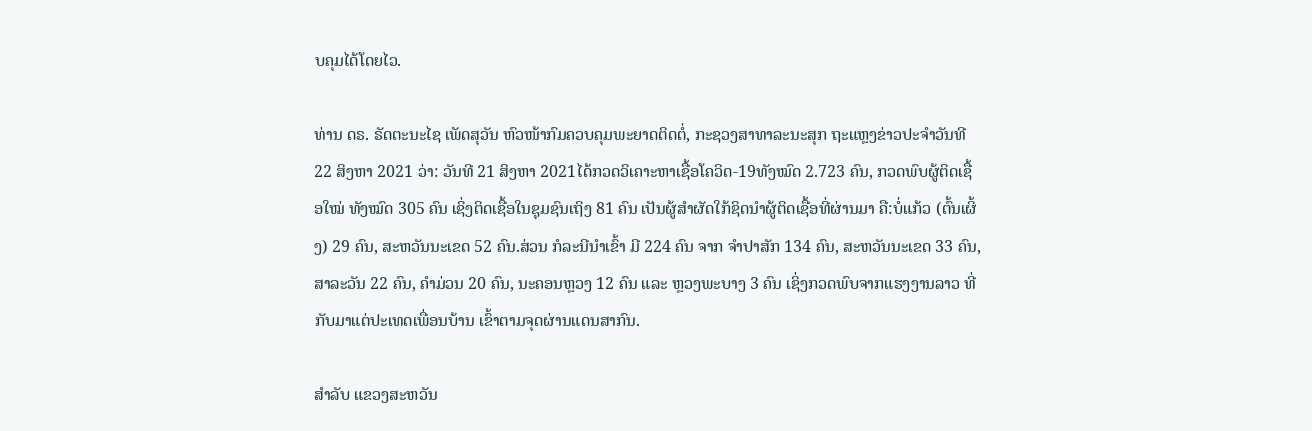ບຄຸມໄດ້ໂດຍໄວ.

ທ່ານ ດຣ. ຣັດຕະນະໄຊ ເພັດສຸວັນ ຫົວໜ້າກົມຄວບຄຸມພະຍາດຕິດຕໍ່, ກະຊວງສາທາລະນະສຸກ ຖະແຫຼງຂ່າວປະຈຳວັນທີ 22 ສິງຫາ 2021 ວ່າ: ວັນທີ 21 ສິງຫາ 2021ໄດ້ກວດວິເຄາະຫາເຊື້ອໂຄວິດ-19ທັງໝົດ 2.723 ຄົນ, ກວດພົບຜູ້ຕິດເຊື້ອໃໝ່ ທັງໝົດ 305 ຄົນ ເຊິ່ງຕິດເຊື້ອໃນຊຸມຊົນເຖິງ 81 ຄົນ ເປັນຜູ້ສຳຜັດໃກ້ຊິດນຳຜູ້ຕິດເຊື້ອທີ່ຜ່ານມາ ຄື:ບໍ່ແກ້ວ (ຕົ້ນເຜິ້ງ) 29 ຄົນ, ສະຫວັນນະເຂດ 52 ຄົນ.ສ່ວນ ກໍລະນີນໍາເຂົ້າ ມີ 224 ຄົນ ຈາກ ຈຳປາສັກ 134 ຄົນ, ສະຫວັນນະເຂດ 33 ຄົນ, ສາລະວັນ 22 ຄົນ, ຄຳມ່ວນ 20 ຄົນ, ນະຄອນຫຼວງ 12 ຄົນ ແລະ ຫຼວງພະບາງ 3 ຄົນ ເຊິ່ງກວດພົບຈາກແຮງງານລາວ ທີ່ກັບມາແຕ່ປະເທດເພື່ອນບ້ານ ເຂົ້າຕາມຈຸດຜ່ານແດນສາກົນ.

ສຳລັບ ແຂວງສະຫວັນ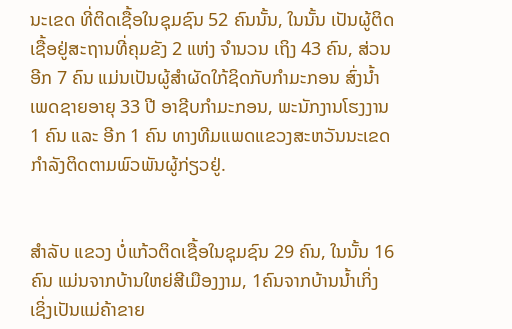ນະເຂດ ທີ່ຕິດເຊື້ອໃນຊຸມຊົນ 52 ຄົນນັ້ນ, ໃນນັ້ນ ເປັນຜູ້ຕິດເຊື້ອຢູ່ສະຖານທີ່ຄຸມຂັງ 2 ແຫ່ງ ຈໍານວນ ເຖິງ 43 ຄົນ, ສ່ວນອີກ 7 ຄົນ ແມ່ນເປັນຜູ້ສໍາຜັດໃກ້ຊິດກັບກໍາມະກອນ ສົ່ງນໍ້າ ເພດຊາຍອາຍຸ 33 ປີ ອາຊີບກໍາມະກອນ, ພະນັກງານໂຮງງານ 1 ຄົນ ແລະ ອີກ 1 ຄົນ ທາງທີມແພດແຂວງສະຫວັນນະເຂດກໍາລັງຕິດຕາມພົວພັນຜູ້ກ່ຽວຢູ່.


ສໍາລັບ ແຂວງ ບໍ່ແກ້ວຕິດເຊື້ອໃນຊຸມຊົນ 29 ຄົນ, ໃນນັ້ນ 16 ຄົນ ແມ່ນຈາກບ້ານໃຫຍ່ສີເມືອງງາມ, 1ຄົນຈາກບ້ານນໍ້າເກິ່ງ ເຊິ່ງເປັນແມ່ຄ້າຂາຍ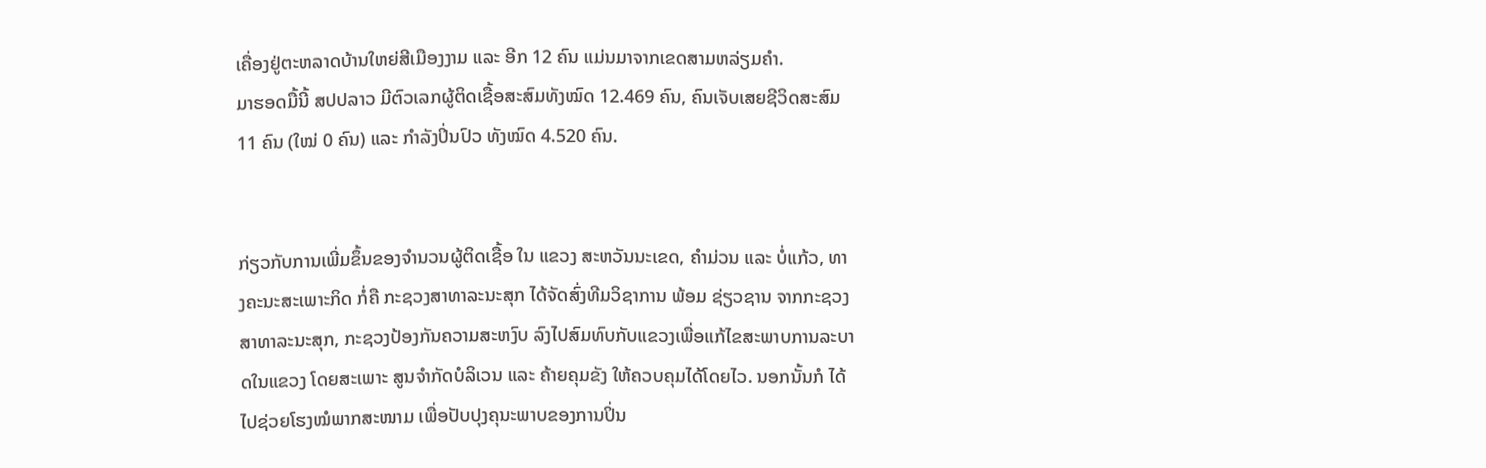ເຄື່ອງຢູ່ຕະຫລາດບ້ານໃຫຍ່ສີເມືອງງາມ ແລະ ອີກ 12 ຄົນ ແມ່ນມາຈາກເຂດສາມຫລ່ຽມຄໍາ.
ມາຮອດມື້ນີ້ ສປປລາວ ມີຕົວເລກຜູ້ຕິດເຊື້ອສະສົມທັງໝົດ 12.469 ຄົນ, ຄົນເຈັບເສຍຊີວິດສະສົມ 11 ຄົນ (ໃໝ່ 0 ຄົນ) ແລະ ກໍາລັງປິ່ນປົວ ທັງໝົດ 4.520 ຄົນ.


ກ່ຽວກັບການເພີ່ມຂຶ້ນຂອງຈໍານວນຜູ້ຕິດເຊື້ອ ໃນ ແຂວງ ສະຫວັນນະເຂດ, ຄໍາມ່ວນ ແລະ ບໍ່ແກ້ວ, ທາງຄະນະສະເພາະກິດ ກໍ່ຄື ກະຊວງສາທາລະນະສຸກ ໄດ້ຈັດສົ່ງທີມວິຊາການ ພ້ອມ ຊ່ຽວຊານ ຈາກກະຊວງສາທາລະນະສຸກ, ກະຊວງປ້ອງກັນຄວາມສະຫງົບ ລົງໄປສົມທົບກັບແຂວງເພື່ອແກ້ໄຂສະພາບການລະບາດໃນແຂວງ ໂດຍສະເພາະ ສູນຈໍາກັດບໍລິເວນ ແລະ ຄ້າຍຄຸມຂັງ ໃຫ້ຄວບຄຸມໄດ້ໂດຍໄວ. ນອກນັ້ນກໍ ໄດ້ໄປຊ່ວຍໂຮງໝໍພາກສະໜາມ ເພື່ອປັບປຸງຄຸນະພາບຂອງການປິ່ນ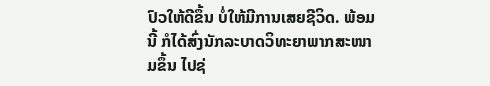ປົວໃຫ້ດີຂຶ້ນ ບໍ່ໃຫ້ມີການເສຍຊີວິດ. ພ້ອມນີ້ ກໍໄດ້ສົ່ງນັກລະບາດວິທະຍາພາກສະໜາມຂຶ້ນ ໄປຊ່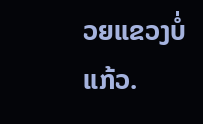ວຍແຂວງບໍ່ແກ້ວ.